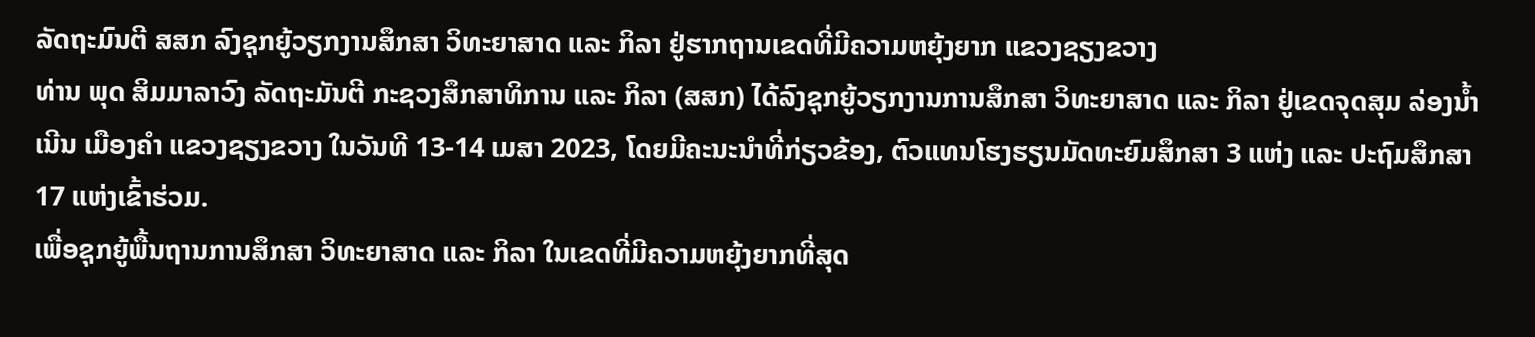ລັດຖະມົນຕີ ສສກ ລົງຊຸກຍູ້ວຽກງານສຶກສາ ວິທະຍາສາດ ແລະ ກິລາ ຢູ່ຮາກຖານເຂດທີ່ມີຄວາມຫຍຸ້ງຍາກ ແຂວງຊຽງຂວາງ
ທ່ານ ພຸດ ສິມມາລາວົງ ລັດຖະມັນຕີ ກະຊວງສຶກສາທິການ ແລະ ກິລາ (ສສກ) ໄດ້ລົງຊຸກຍູ້ວຽກງານການສຶກສາ ວິທະຍາສາດ ແລະ ກິລາ ຢູ່ເຂດຈຸດສຸມ ລ່ອງນໍ້າເນີນ ເມືອງຄຳ ແຂວງຊຽງຂວາງ ໃນວັນທີ 13-14 ເມສາ 2023, ໂດຍມີຄະນະນຳທີ່ກ່ຽວຂ້ອງ, ຕົວແທນໂຮງຮຽນມັດທະຍົມສຶກສາ 3 ແຫ່ງ ແລະ ປະຖົມສຶກສາ 17 ແຫ່ງເຂົ້າຮ່ວມ.
ເພື່ອຊຸກຍູ້ພື້ນຖານການສຶກສາ ວິທະຍາສາດ ແລະ ກິລາ ໃນເຂດທີ່ມີຄວາມຫຍຸ້ງຍາກທີ່ສຸດ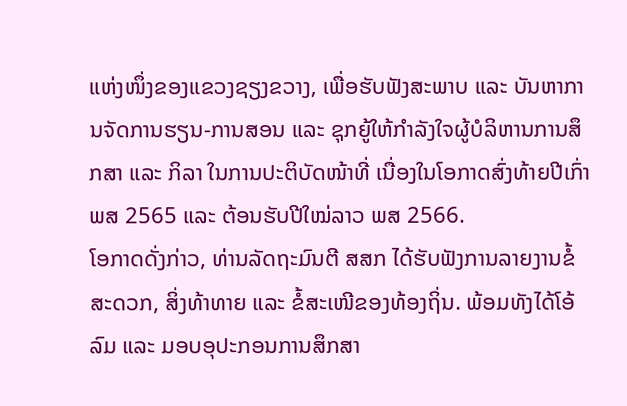ແຫ່ງໜຶ່ງຂອງແຂວງຊຽງຂວາງ, ເພື່ອຮັບຟັງສະພາບ ແລະ ບັນຫາການຈັດການຮຽນ-ການສອນ ແລະ ຊຸກຍູ້ໃຫ້ກໍາລັງໃຈຜູ້ບໍລິຫານການສຶກສາ ແລະ ກິລາ ໃນການປະຕິບັດໜ້າທີ່ ເນື່ອງໃນໂອກາດສົ່ງທ້າຍປີເກົ່າ ພສ 2565 ແລະ ຕ້ອນຮັບປີໃໝ່ລາວ ພສ 2566.
ໂອກາດດັ່ງກ່າວ, ທ່ານລັດຖະມົນຕີ ສສກ ໄດ້ຮັບຟັງການລາຍງານຂໍ້ສະດວກ, ສິ່ງທ້າທາຍ ແລະ ຂໍ້ສະເໜີຂອງທ້ອງຖິ່ນ. ພ້ອມທັງໄດ້ໂອ້ລົມ ແລະ ມອບອຸປະກອນການສຶກສາ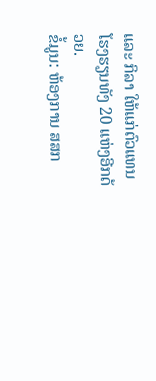ແລະ ກິລາ ໃຫ້ແກ່ຕົວແທນໂຮງຮຽນທັງ 20 ແຫ່ງອີກດ້ວຍ.
ຂໍ້ມູນ: ຫ້ອງການ ສສກ